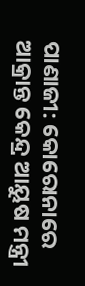ପାଣାଜୀ: କୋରୋନାରେ ଆକ୍ରାନ୍ତ କେନ୍ଦ୍ର ଆୟୁଷ ମନ୍ତ୍ରୀ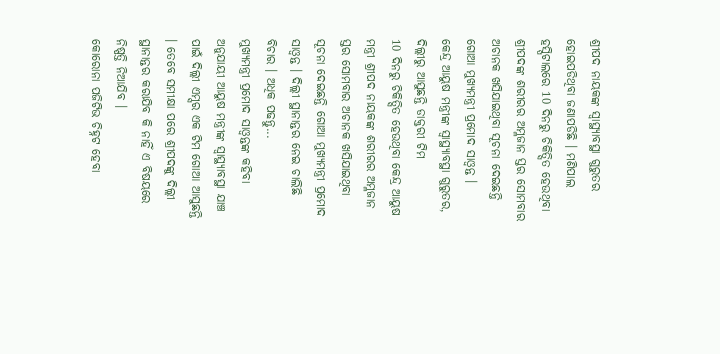ଶ୍ରୀପଦ ନାୟକଙ୍କ ସ୍ବାସ୍ଥ୍ୟାବସ୍ଥା ଗୁରୁତର ହୋଇପଡିଥିବା ଜଣାପଡିଛି । ମଣିପାଲ ହସ୍ପିଟାଲରେ 10 ଦିନରୁ ଚିକିତ୍ସିତ ହେଉଥିବା ଶ୍ରୀପଦଙ୍କ ଶରୀରର ଅମ୍ଳଜାନ ସ୍ତର ସୋମବାର ଅଚାନକ ଖସିଯାଇଥିବା ସୂଚନା ଦେଇଛନ୍ତି ଗୋଆ ମୁଖ୍ୟମନ୍ତ୍ରୀ ପ୍ରମୋଦ ସାଓ୍ବନ୍ତ ।
କେନ୍ଦ୍ର ଆୟୁଷ ମନ୍ତ୍ରୀଙ୍କ ସ୍ବାସ୍ଥ୍ୟାବସ୍ଥା ଗୁରୁତର, ଦିଲ୍ଲୀରୁ ଆସୁଛନ୍ତି ଡାକ୍ତରୀ ଟିମ
10 ଦିନରୁ ଚିକିତ୍ସିତ ହେଉଥିବା କେନ୍ଦ୍ର ଆୟୁଷ ମନ୍ତ୍ରୀ ଶ୍ରୀପଦ ନାୟକଙ୍କ ଶରୀରର ଅମ୍ଳଜାନ ସ୍ତର ସୋମବାର ଅଚାନକ ଖସିଯାଇଥିବା ସୂଚନା ଦେଇଛନ୍ତି ଗୋଆ ମୁଖ୍ୟମନ୍ତ୍ରୀ ପ୍ରମୋଦ ସାଓ୍ବନ୍ତ । ଦିଲ୍ଲୀ ସ୍ଥାନାନ୍ତର ନେଇ ଚାଲିଛି ବିଚାର । ଅଧିକ ପଢନ୍ତୁ...
ମୁଖ୍ୟମନ୍ତ୍ରୀ ପ୍ରମୋଦ ସାଓ୍ବନ୍ତଙ୍କ କହିବା ଅନୁଯାୟୀ ଆୟୁଷ ମନ୍ତ୍ରୀଙ୍କ ସ୍ବାସ୍ଥ୍ୟାବସ୍ଥା ଯାଞ୍ଚ ପାଇଁ ଦିଲ୍ଲୀ ଏମ୍ସର ଏକ ଟିମ ଗୋଆ ଆସୁଛନ୍ତି । ତେବେ ସମୀକ୍ଷା ପରେ ଶ୍ରୀପଦଙ୍କୁ ଦିଲ୍ଲୀ ସ୍ଥାନାନ୍ତର କରାଯିବ କି ନାହିଁ ଏ ବିଷୟରେ ନିଷ୍ପତ୍ତି ନିଆଯିବ ।
କୋରୋନା ପଜିଟିଭ ଚିହ୍ନଟ ହେବା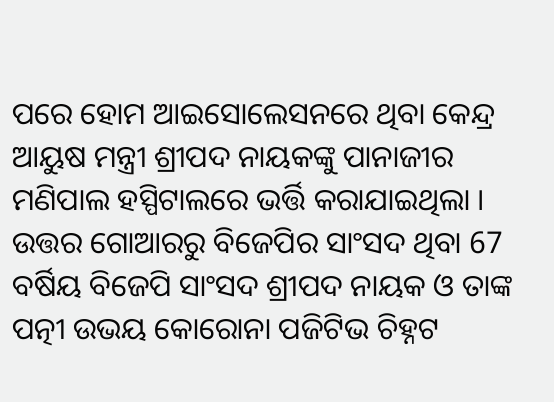ପରେ ହୋମ ଆଇସୋଲେସନରେ ଥିବା କେନ୍ଦ୍ର ଆୟୁଷ ମନ୍ତ୍ରୀ ଶ୍ରୀପଦ ନାୟକଙ୍କୁ ପାନାଜୀର ମଣିପାଲ ହସ୍ପିଟାଲରେ ଭର୍ତ୍ତି କରାଯାଇଥିଲା । ଉତ୍ତର ଗୋଆରରୁ ବିଜେପିର ସାଂସଦ ଥିବା 67 ବର୍ଷିୟ ବିଜେପି ସାଂସଦ ଶ୍ରୀପଦ ନାୟକ ଓ ତାଙ୍କ ପତ୍ନୀ ଉଭୟ କୋରୋନା ପଜିଟିଭ ଚିହ୍ନଟ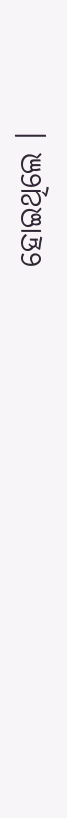ହୋଇଥିଲେ ।